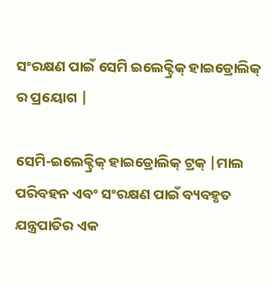ସଂରକ୍ଷଣ ପାଇଁ ସେମି ଇଲେକ୍ଟ୍ରିକ୍ ହାଇଡ୍ରୋଲିକ୍ ର ପ୍ରୟୋଗ |

ସେମି-ଇଲେକ୍ଟ୍ରିକ୍ ହାଇଡ୍ରୋଲିକ୍ ଟ୍ରକ୍ |ମାଲ ପରିବହନ ଏବଂ ସଂରକ୍ଷଣ ପାଇଁ ବ୍ୟବହୃତ ଯନ୍ତ୍ରପାତିର ଏକ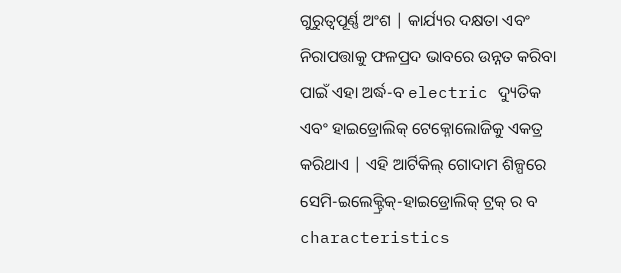ଗୁରୁତ୍ୱପୂର୍ଣ୍ଣ ଅଂଶ | କାର୍ଯ୍ୟର ଦକ୍ଷତା ଏବଂ ନିରାପତ୍ତାକୁ ଫଳପ୍ରଦ ଭାବରେ ଉନ୍ନତ କରିବା ପାଇଁ ଏହା ଅର୍ଦ୍ଧ-ବ electric ଦ୍ୟୁତିକ ଏବଂ ହାଇଡ୍ରୋଲିକ୍ ଟେକ୍ନୋଲୋଜିକୁ ଏକତ୍ର କରିଥାଏ | ଏହି ଆର୍ଟିକିଲ୍ ଗୋଦାମ ଶିଳ୍ପରେ ସେମି-ଇଲେକ୍ଟ୍ରିକ୍-ହାଇଡ୍ରୋଲିକ୍ ଟ୍ରକ୍ ର ବ characteristics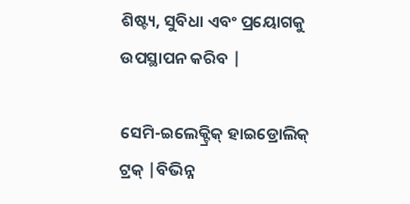ଶିଷ୍ଟ୍ୟ, ସୁବିଧା ଏବଂ ପ୍ରୟୋଗକୁ ଉପସ୍ଥାପନ କରିବ |

ସେମି-ଇଲେକ୍ଟ୍ରିକ୍ ହାଇଡ୍ରୋଲିକ୍ ଟ୍ରକ୍ |ବିଭିନ୍ନ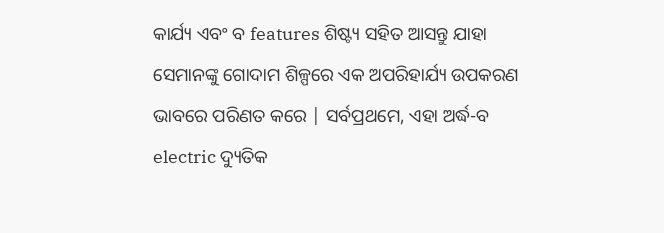କାର୍ଯ୍ୟ ଏବଂ ବ features ଶିଷ୍ଟ୍ୟ ସହିତ ଆସନ୍ତୁ ଯାହା ସେମାନଙ୍କୁ ଗୋଦାମ ଶିଳ୍ପରେ ଏକ ଅପରିହାର୍ଯ୍ୟ ଉପକରଣ ଭାବରେ ପରିଣତ କରେ | ସର୍ବପ୍ରଥମେ, ଏହା ଅର୍ଦ୍ଧ-ବ electric ଦ୍ୟୁତିକ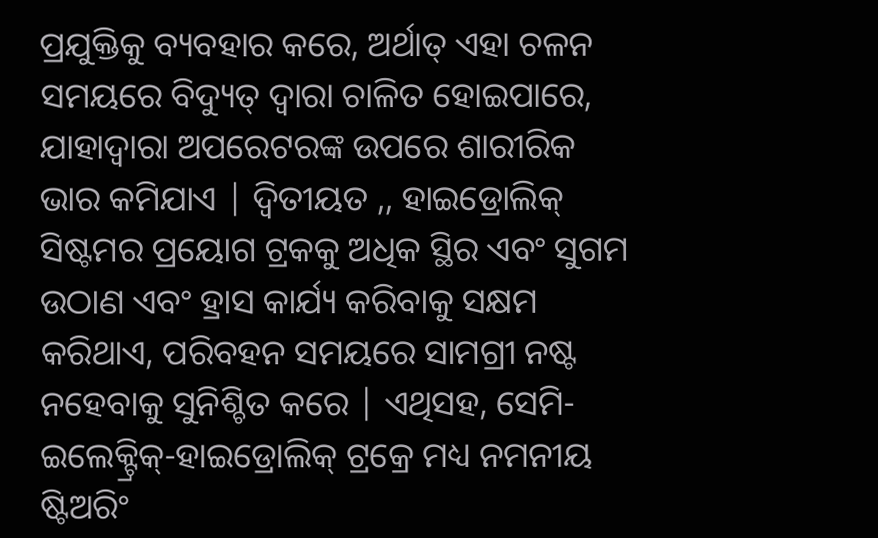ପ୍ରଯୁକ୍ତିକୁ ବ୍ୟବହାର କରେ, ଅର୍ଥାତ୍ ଏହା ଚଳନ ସମୟରେ ବିଦ୍ୟୁତ୍ ଦ୍ୱାରା ଚାଳିତ ହୋଇପାରେ, ଯାହାଦ୍ୱାରା ଅପରେଟରଙ୍କ ଉପରେ ଶାରୀରିକ ଭାର କମିଯାଏ | ଦ୍ୱିତୀୟତ ,, ହାଇଡ୍ରୋଲିକ୍ ସିଷ୍ଟମର ପ୍ରୟୋଗ ଟ୍ରକକୁ ଅଧିକ ସ୍ଥିର ଏବଂ ସୁଗମ ଉଠାଣ ଏବଂ ହ୍ରାସ କାର୍ଯ୍ୟ କରିବାକୁ ସକ୍ଷମ କରିଥାଏ, ପରିବହନ ସମୟରେ ସାମଗ୍ରୀ ନଷ୍ଟ ନହେବାକୁ ସୁନିଶ୍ଚିତ କରେ | ଏଥିସହ, ସେମି-ଇଲେକ୍ଟ୍ରିକ୍-ହାଇଡ୍ରୋଲିକ୍ ଟ୍ରକ୍ରେ ମଧ୍ୟ ନମନୀୟ ଷ୍ଟିଅରିଂ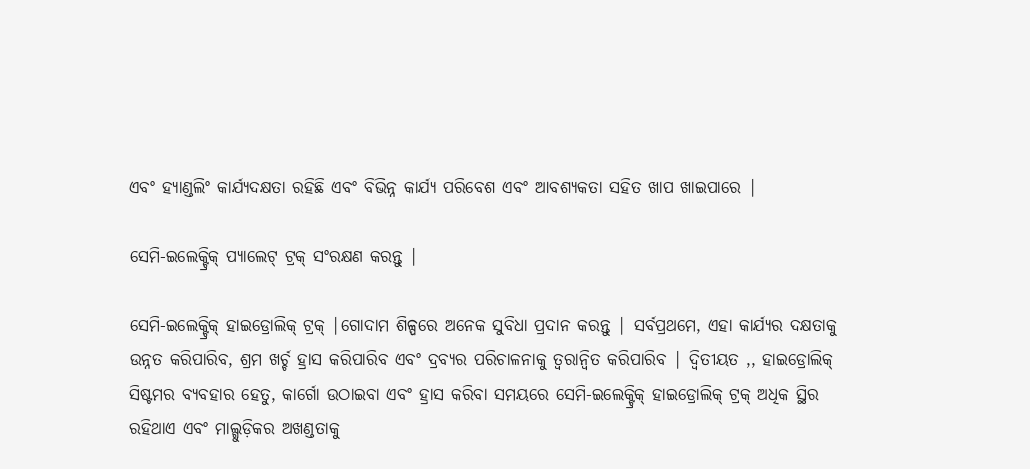ଏବଂ ହ୍ୟାଣ୍ଡଲିଂ କାର୍ଯ୍ୟଦକ୍ଷତା ରହିଛି ଏବଂ ବିଭିନ୍ନ କାର୍ଯ୍ୟ ପରିବେଶ ଏବଂ ଆବଶ୍ୟକତା ସହିତ ଖାପ ଖାଇପାରେ |

ସେମି-ଇଲେକ୍ଟ୍ରିକ୍ ପ୍ୟାଲେଟ୍ ଟ୍ରକ୍ ସଂରକ୍ଷଣ କରନ୍ତୁ |

ସେମି-ଇଲେକ୍ଟ୍ରିକ୍ ହାଇଡ୍ରୋଲିକ୍ ଟ୍ରକ୍ |ଗୋଦାମ ଶିଳ୍ପରେ ଅନେକ ସୁବିଧା ପ୍ରଦାନ କରନ୍ତୁ | ସର୍ବପ୍ରଥମେ, ଏହା କାର୍ଯ୍ୟର ଦକ୍ଷତାକୁ ଉନ୍ନତ କରିପାରିବ, ଶ୍ରମ ଖର୍ଚ୍ଚ ହ୍ରାସ କରିପାରିବ ଏବଂ ଦ୍ରବ୍ୟର ପରିଚାଳନାକୁ ତ୍ୱରାନ୍ୱିତ କରିପାରିବ | ଦ୍ୱିତୀୟତ ,, ହାଇଡ୍ରୋଲିକ୍ ସିଷ୍ଟମର ବ୍ୟବହାର ହେତୁ, କାର୍ଗୋ ଉଠାଇବା ଏବଂ ହ୍ରାସ କରିବା ସମୟରେ ସେମି-ଇଲେକ୍ଟ୍ରିକ୍ ହାଇଡ୍ରୋଲିକ୍ ଟ୍ରକ୍ ଅଧିକ ସ୍ଥିର ରହିଥାଏ ଏବଂ ମାଲ୍ଗୁଡ଼ିକର ଅଖଣ୍ଡତାକୁ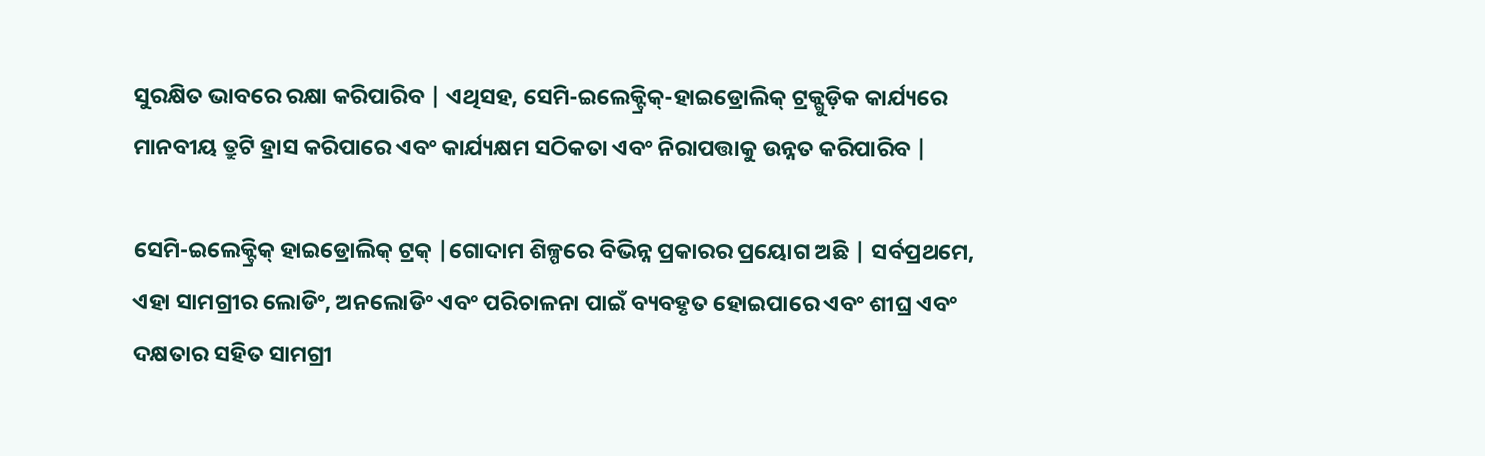ସୁରକ୍ଷିତ ଭାବରେ ରକ୍ଷା କରିପାରିବ | ଏଥିସହ, ସେମି-ଇଲେକ୍ଟ୍ରିକ୍-ହାଇଡ୍ରୋଲିକ୍ ଟ୍ରକ୍ଗୁଡ଼ିକ କାର୍ଯ୍ୟରେ ମାନବୀୟ ତ୍ରୁଟି ହ୍ରାସ କରିପାରେ ଏବଂ କାର୍ଯ୍ୟକ୍ଷମ ସଠିକତା ଏବଂ ନିରାପତ୍ତାକୁ ଉନ୍ନତ କରିପାରିବ |

ସେମି-ଇଲେକ୍ଟ୍ରିକ୍ ହାଇଡ୍ରୋଲିକ୍ ଟ୍ରକ୍ |ଗୋଦାମ ଶିଳ୍ପରେ ବିଭିନ୍ନ ପ୍ରକାରର ପ୍ରୟୋଗ ଅଛି | ସର୍ବପ୍ରଥମେ, ଏହା ସାମଗ୍ରୀର ଲୋଡିଂ, ଅନଲୋଡିଂ ଏବଂ ପରିଚାଳନା ପାଇଁ ବ୍ୟବହୃତ ହୋଇପାରେ ଏବଂ ଶୀଘ୍ର ଏବଂ ଦକ୍ଷତାର ସହିତ ସାମଗ୍ରୀ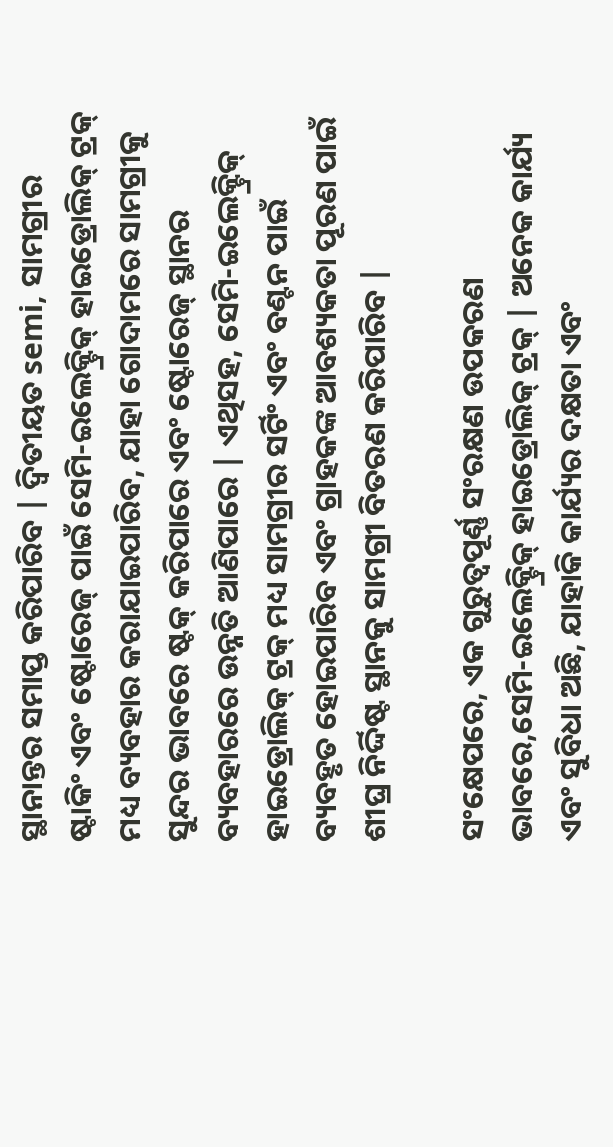ସ୍ଥାନାନ୍ତର ସମାପ୍ତ କରିପାରିବ | ଦ୍ୱିତୀୟତ semi, ସାମଗ୍ରୀର ଷ୍ଟାକିଂ ଏବଂ ଷ୍ଟୋରେଜ୍ ପାଇଁ ସେମି-ଇଲେକ୍ଟ୍ରିକ୍ ହାଇଡ୍ରୋଲିକ୍ ଟ୍ରକ୍ ମଧ୍ୟ ବ୍ୟବହାର କରାଯାଇପାରିବ, ଯାହା ଗୋଦାମରେ ସାମଗ୍ରୀକୁ ସୁନ୍ଦର ଭାବରେ ଷ୍ଟକ୍ କରିପାରେ ଏବଂ ଷ୍ଟୋରେଜ୍ ସ୍ଥାନର ବ୍ୟବହାରରେ ଉନ୍ନତି ଆଣିପାରେ | ଏଥିସହ, ସେମି-ଇଲେକ୍ଟ୍ରିକ୍ ହାଇଡ୍ରୋଲିକ୍ ଟ୍ରକ୍ ମଧ୍ୟ ସାମଗ୍ରୀର ସର୍ଟିଂ ଏବଂ ବଣ୍ଟନ ପାଇଁ ବ୍ୟବହୃତ ହୋଇପାରିବ ଏବଂ ଗ୍ରାହକଙ୍କ ଆବଶ୍ୟକତା ପୂରଣ ପାଇଁ ଶୀଘ୍ର ନିର୍ଦ୍ଦିଷ୍ଟ ସ୍ଥାନକୁ ସାମଗ୍ରୀ ବିତରଣ କରିପାରିବ |

ସଂକ୍ଷେପରେ, ଏକ ଗୁରୁତ୍ୱପୂର୍ଣ୍ଣ ସଂରକ୍ଷଣ ଉପକରଣ ଭାବରେ,ସେମି-ଇଲେକ୍ଟ୍ରିକ୍ ହାଇଡ୍ରୋଲିକ୍ ଟ୍ରକ୍ | ଅନେକ କାର୍ଯ୍ୟ ଏବଂ ସୁବିଧା ଅଛି, ଯାହାକି କାର୍ଯ୍ୟର ଦକ୍ଷତା ଏବଂ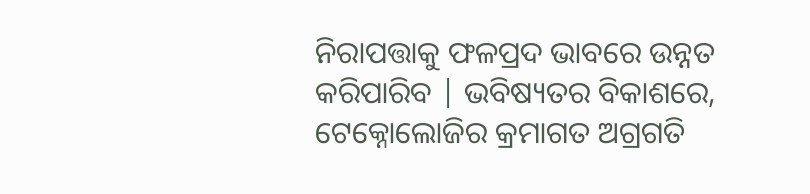ନିରାପତ୍ତାକୁ ଫଳପ୍ରଦ ଭାବରେ ଉନ୍ନତ କରିପାରିବ | ଭବିଷ୍ୟତର ବିକାଶରେ, ଟେକ୍ନୋଲୋଜିର କ୍ରମାଗତ ଅଗ୍ରଗତି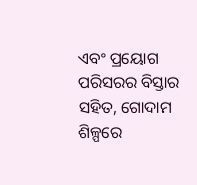ଏବଂ ପ୍ରୟୋଗ ପରିସରର ବିସ୍ତାର ସହିତ, ଗୋଦାମ ଶିଳ୍ପରେ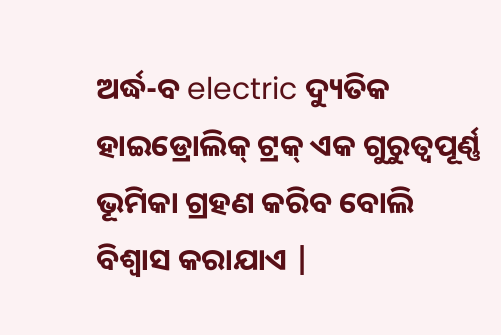ଅର୍ଦ୍ଧ-ବ electric ଦ୍ୟୁତିକ ହାଇଡ୍ରୋଲିକ୍ ଟ୍ରକ୍ ଏକ ଗୁରୁତ୍ୱପୂର୍ଣ୍ଣ ଭୂମିକା ଗ୍ରହଣ କରିବ ବୋଲି ବିଶ୍ୱାସ କରାଯାଏ |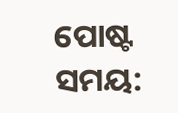ପୋଷ୍ଟ ସମୟ: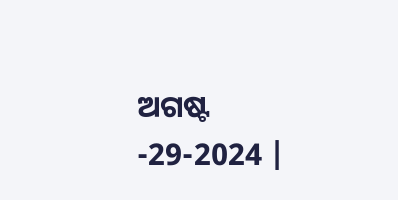ଅଗଷ୍ଟ -29-2024 |